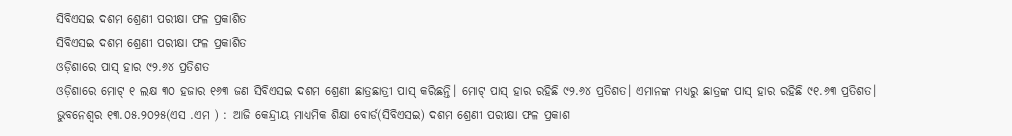ସିବିଏସଇ ଦଶମ ଶ୍ରେଣୀ ପରୀକ୍ଷା ଫଳ ପ୍ରକାଶିତ
ସିବିଏସଇ ଦଶମ ଶ୍ରେଣୀ ପରୀକ୍ଷା ଫଳ ପ୍ରକାଶିତ
ଓଡ଼ିଶାରେ ପାସ୍ ହାର ୯୨.୬୪ ପ୍ରତିଶତ
ଓଡ଼ିଶାରେ ମୋଟ୍ ୧ ଲକ୍ଷ ୩୦ ହଜାର ୧୬୩ ଜଣ ସିବିଏସଇ ଦଶମ ଶ୍ରେଣୀ ଛାତ୍ରଛାତ୍ରୀ ପାସ୍ କରିଛନ୍ତି। ମୋଟ୍ ପାସ୍ ହାର ରହିଛି ୯୨.୬୪ ପ୍ରତିଶତ। ଏମାନଙ୍କ ମଧ୍ୟରୁ ଛାତ୍ରଙ୍କ ପାସ୍ ହାର ରହିଛି ୯୧.୬୩ ପ୍ରତିଶତ।
ଭୁବନେଶ୍ୱର ୧୩.୦୫.୨୦୨୫(ଏସ .ଏମ ) : ଆଜି କେନ୍ଦ୍ରୀୟ ମାଧ୍ୟମିକ ଶିକ୍ଷା ବୋର୍ଡ(ସିବିଏସଇ) ଦଶମ ଶ୍ରେଣୀ ପରୀକ୍ଷା ଫଳ ପ୍ରକାଶ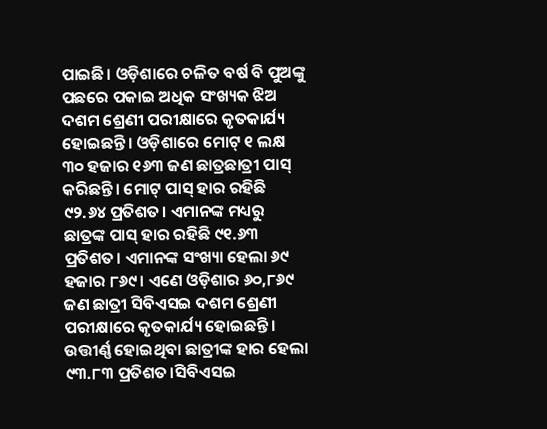ପାଇଛି। ଓଡ଼ିଶାରେ ଚଳିତ ବର୍ଷ ବି ପୁଅଙ୍କୁ ପଛରେ ପକାଇ ଅଧିକ ସଂଖ୍ୟକ ଝିଅ ଦଶମ ଶ୍ରେଣୀ ପରୀକ୍ଷାରେ କୃତକାର୍ଯ୍ୟ ହୋଇଛନ୍ତି। ଓଡ଼ିଶାରେ ମୋଟ୍ ୧ ଲକ୍ଷ ୩୦ ହଜାର ୧୬୩ ଜଣ ଛାତ୍ରଛାତ୍ରୀ ପାସ୍ କରିଛନ୍ତି। ମୋଟ୍ ପାସ୍ ହାର ରହିଛି ୯୨.୬୪ ପ୍ରତିଶତ। ଏମାନଙ୍କ ମଧ୍ୟରୁ ଛାତ୍ରଙ୍କ ପାସ୍ ହାର ରହିଛି ୯୧.୬୩ ପ୍ରତିଶତ। ଏମାନଙ୍କ ସଂଖ୍ୟା ହେଲା ୬୯ ହଜାର ୮୬୯। ଏଣେ ଓଡ଼ିଶାର ୬୦,୮୬୯ ଜଣ ଛାତ୍ରୀ ସିବିଏସଇ ଦଶମ ଶ୍ରେଣୀ ପରୀକ୍ଷାରେ କୃତକାର୍ଯ୍ୟ ହୋଇଛନ୍ତି। ଉତ୍ତୀର୍ଣ୍ଣ ହୋଇଥିବା ଛାତ୍ରୀଙ୍କ ହାର ହେଲା ୯୩.୮୩ ପ୍ରତିଶତ।ସିବିଏସଇ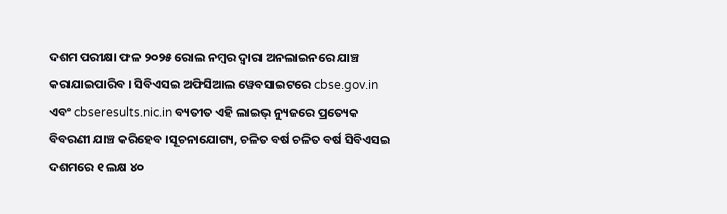ଦଶମ ପରୀକ୍ଷା ଫଳ ୨୦୨୫ ରୋଲ ନମ୍ବର ଦ୍ୱାରା ଅନଲାଇନରେ ଯାଞ୍ଚ କରାଯାଇପାରିବ । ସିବିଏସଇ ଅଫିସିଆଲ ୱେବସାଇଟରେ cbse.gov.in ଏବଂ cbseresults.nic.in ବ୍ୟତୀତ ଏହି ଲାଇଭ୍ ନ୍ୟୁଜରେ ପ୍ରତ୍ୟେକ ବିବରଣୀ ଯାଞ୍ଚ କରିହେବ ।ସୂଚନାଯୋଗ୍ୟ, ଚଳିତ ବର୍ଷ ଚଳିତ ବର୍ଷ ସିବିଏସଇ ଦଶମରେ ୧ ଲକ୍ଷ ୪୦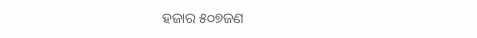ହଜାର ୫୦୭ଜଣ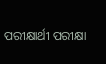ପରୀକ୍ଷାର୍ଥୀ ପରୀକ୍ଷା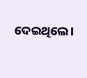ଦେଇଥିଲେ।